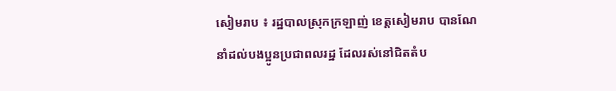សៀមរាប ៖ រដ្ឋបាលស្រុកក្រឡាញ់ ខេត្តសៀមរាប បានណែនាំដល់បងប្អូនប្រជាពលរដ្ឋ ដែលរស់នៅជិតតំប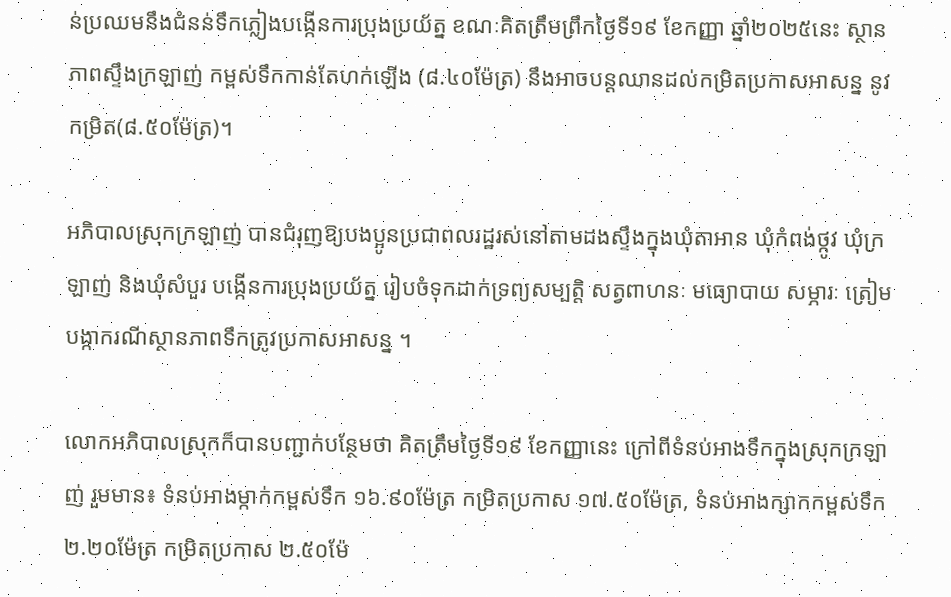ន់ប្រឈមនឹងជំនន់ទឹកភ្លៀងបង្កើនការប្រុងប្រយ័ត្ន ខណៈគិតត្រឹមព្រឹកថ្ងៃទី១៩ ខែកញ្ញា ឆ្នាំ២០២៥នេះ ស្ថានភាពស្ទឹងក្រឡាញ់ កម្ពស់ទឹកកាន់តែហក់ឡើង (៨.៤០ម៉ែត្រ) នឹងអាចបន្តឈានដល់កម្រិតប្រកាសអាសន្ន នូវកម្រិត(៨.៥០ម៉ែត្រ)។

អភិបាលស្រុកក្រឡាញ់ បានជំរុញឱ្យបងប្អូនប្រជាពលរដ្ឋរស់នៅតាមដងស្ទឹងក្នុងឃុំតាអាន ឃុំកំពង់ថ្កូវ ឃុំក្រឡាញ់ និងឃុំសំបួរ បង្កើនការប្រុងប្រយ័ត្ន រៀបចំទុកដាក់ទ្រព្យសម្បត្តិ សត្វពាហនៈ មធ្យោបាយ សម្ភារៈ ត្រៀមបង្កាករណីស្ថានភាពទឹកត្រូវប្រកាសអាសន្ន ។

លោកអភិបាលស្រុកក៏បានបញ្ជាក់បន្ថែមថា គិតត្រឹមថ្ងៃទី១៩ ខែកញ្ញានេះ ក្រៅពីទំនប់អាងទឹកក្នុងស្រុកក្រឡាញ់ រួមមាន៖ ទំនប់អាងម្កាក់កម្ពស់ទឹក ១៦.៩០ម៉ែត្រ កម្រិតប្រកាស ១៧.៥០ម៉ែត្រ, ទំនប់អាងក្សាកកម្ពស់ទឹក ២.២០ម៉ែត្រ កម្រិតប្រកាស ២.៥០ម៉ែ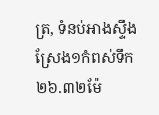ត្រ, ទំនប់អាងស្ទឹងស្រែង១កំពស់ទឹក ២៦.៣២ម៉ែ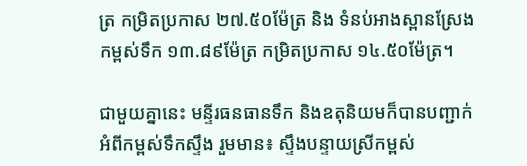ត្រ កម្រិតប្រកាស ២៧.៥០ម៉ែត្រ និង ទំនប់អាងស្ពានស្រែងកម្ពស់ទឹក ១៣.៨៩ម៉ែត្រ កម្រិតប្រកាស ១៤.៥០ម៉ែត្រ។

ជាមួយគ្នានេះ មន្ទីរធនធានទឹក និងឧតុនិយមក៏បានបញ្ជាក់អំពីកម្ពស់ទឹកស្ទឹង រួមមាន៖ ស្ទឹងបន្ទាយស្រីកម្ពស់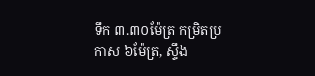ទឹក ៣.៣០ម៉ែត្រ កម្រិតប្រកាស ៦ម៉ែត្រ, ស្ទឹង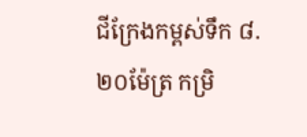ជីក្រែងកម្ពស់ទឹក ៨.២០ម៉ែត្រ កម្រិ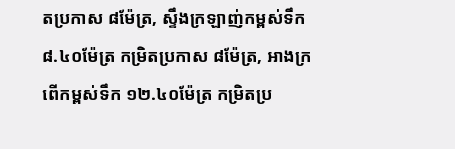តប្រកាស ៨ម៉ែត្រ, ស្ទឹងក្រឡាញ់កម្ពស់ទឹក ៨.៤០ម៉ែត្រ កម្រិតប្រកាស ៨ម៉ែត្រ, អាងក្រពើកម្ពស់ទឹក ១២.៤០ម៉ែត្រ កម្រិតប្រ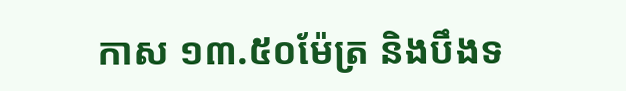កាស ១៣.៥០ម៉ែត្រ និងបឹងទ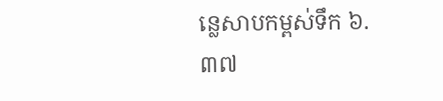ន្លេសាបកម្ពស់ទឹក ៦.៣៧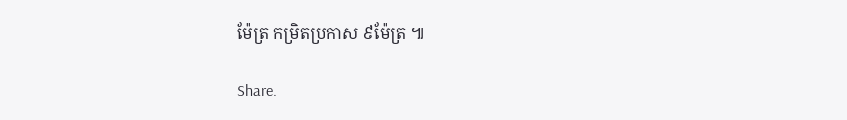ម៉ែត្រ កម្រិតប្រកាស ៩ម៉ែត្រ ៕

Share.